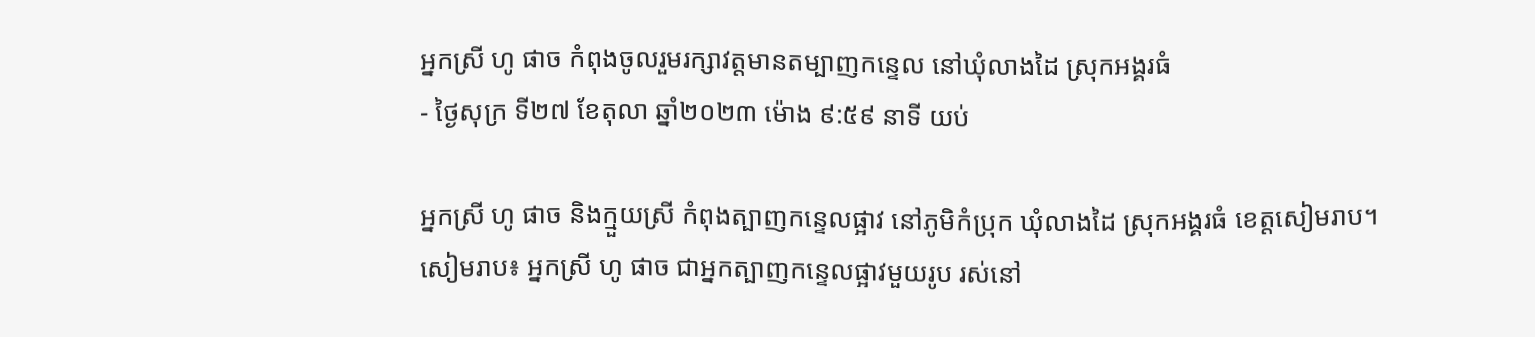អ្នកស្រី ហូ ផាច កំពុងចូលរួមរក្សាវត្តមានតម្បាញកន្ទេល នៅឃុំលាងដៃ ស្រុកអង្គរធំ
- ថ្ងៃសុក្រ ទី២៧ ខែតុលា ឆ្នាំ២០២៣ ម៉ោង ៩:៥៩ នាទី យប់

អ្នកស្រី ហូ ផាច និងក្មួយស្រី កំពុងត្បាញកន្ទេលផ្អាវ នៅភូមិកំប្រុក ឃុំលាងដៃ ស្រុកអង្គរធំ ខេត្តសៀមរាប។
សៀមរាប៖ អ្នកស្រី ហូ ផាច ជាអ្នកត្បាញកន្ទេលផ្អាវមួយរូប រស់នៅ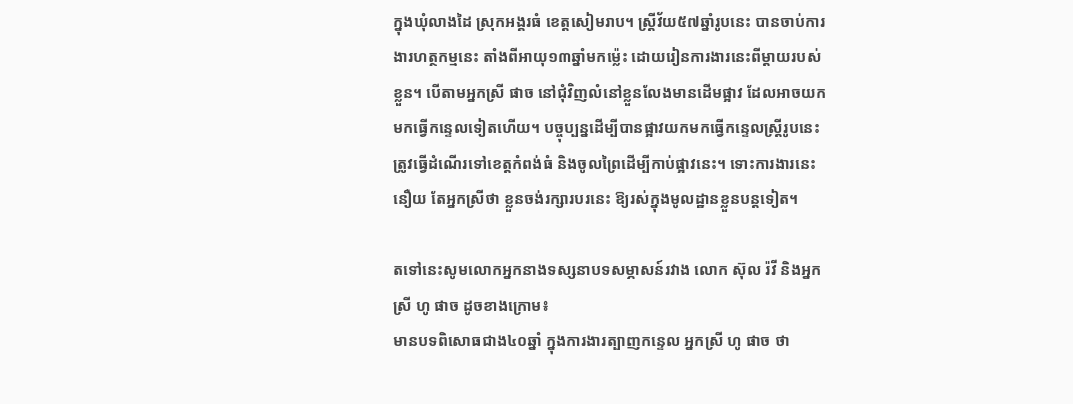ក្នុងឃុំលាងដៃ ស្រុកអង្គរធំ ខេត្តសៀមរាប។ ស្ត្រីវ័យ៥៧ឆ្នាំរូបនេះ បានចាប់ការងារហត្ថកម្មនេះ តាំងពីអាយុ១៣ឆ្នាំមកម្ល៉េះ ដោយរៀនការងារនេះពីម្ដាយរបស់ខ្លួន។ បើតាមអ្នកស្រី ផាច នៅជុំវិញលំនៅខ្លួនលែងមានដើមផ្អាវ ដែលអាចយកមកធ្វើកន្ទេលទៀតហើយ។ បច្ចុប្បន្នដើម្បីបានផ្អាវយកមកធ្វើកន្ទេលស្ត្រីរូបនេះត្រូវធ្វើដំណើរទៅខេត្តកំពង់ធំ និងចូលព្រៃដើម្បីកាប់ផ្អាវនេះ។ ទោះការងារនេះនឿយ តែអ្នកស្រីថា ខ្លួនចង់រក្សារបរនេះ ឱ្យរស់ក្នុងមូលដ្ឋានខ្លួនបន្តទៀត។

តទៅនេះសូមលោកអ្នកនាងទស្សនាបទសម្ភាសន៍រវាង លោក ស៊ុល រ៉វី និងអ្នកស្រី ហូ ផាច ដូចខាងក្រោម៖
មានបទពិសោធជាង៤០ឆ្នាំ ក្នុងការងារត្បាញកន្ទេល អ្នកស្រី ហូ ផាច ថា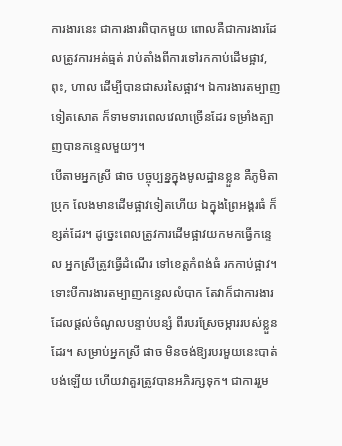ការងារនេះ ជាការងារពិបាកមួយ ពោលគឺជាការងារដែលត្រូវការអត់ធ្មត់ រាប់តាំងពីការទៅរកកាប់ដើមផ្អាវ, ពុះ, ហាល ដើម្បីបានជាសរសៃផ្អាវ។ ឯការងារតម្បាញទៀតសោត ក៏ទាមទារពេលវេលាច្រើនដែរ ទម្រាំងត្បាញបានកន្ទេលមួយៗ។
បើតាមអ្នកស្រី ផាច បច្ចុប្បន្នក្នុងមូលដ្ឋានខ្លួន គឺភូមិតាប្រុក លែងមានដើមផ្អាវទៀតហើយ ឯក្នុងព្រៃអង្គរធំ ក៏ខ្សត់ដែរ។ ដូច្នេះពេលត្រូវការដើមផ្អាវយកមកធ្វើកន្ទេល អ្នកស្រីត្រូវធ្វើដំណើរ ទៅខេត្តកំពង់ធំ រកកាប់ផ្អាវ។
ទោះបីការងារតម្បាញកន្ទេលលំបាក តែវាក៏ជាការងារដែលផ្តល់ចំណូលបន្ទាប់បន្សំ ពីរបរស្រែចម្ការរបស់ខ្លួនដែរ។ សម្រាប់អ្នកស្រី ផាច មិនចង់ឱ្យរបរមួយនេះបាត់បង់ឡើយ ហើយវាគួរត្រូវបានអភិរក្សទុក។ ជាការរួម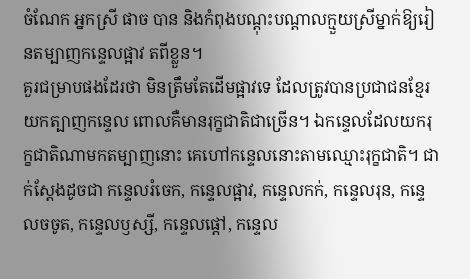ចំណែក អ្នកស្រី ផាច បាន និងកំពុងបណ្ដុះបណ្ដាលក្មួយស្រីម្នាក់ឱ្យរៀនតម្បាញកន្ទេលផ្អាវ តពីខ្លួន។
គួរជម្រាបផងដែរថា មិនត្រឹមតែដើមផ្អាវទេ ដែលត្រូវបានប្រជាជនខ្មែរយកត្បាញកន្ទេល ពោលគឺមានរុក្ខជាតិជាច្រើន។ ឯកន្ទេលដែលយករុក្ខជាតិណាមកតម្បាញនោះ គេហៅកន្ទេលនោះតាមឈ្មោះរុក្ខជាតិ។ ជាក់ស្ដែងដូចជា កន្ទេលរំចេក, កន្ទេលផ្អាវ, កន្ទេលកក់, កន្ទេលរុន, កន្ទេលចចូត, កន្ទេលឫស្សី, កន្ទេលផ្តៅ, កន្ទេល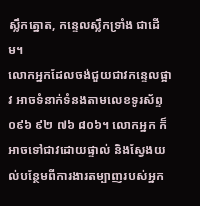ស្លឹកត្នោត, កន្ទេលស្លឹកទ្រាំង ជាដើម។
លោកអ្នកដែលចង់ជួយជាវកន្ទេលផ្អាវ អាចទំនាក់ទំនងតាមលេខទូរស័ព្ទ ០៩៦ ៩២ ៧៦ ៨០៦។ លោកអ្នក ក៏អាចទៅជាវដោយផ្ទាល់ និងស្វែងយល់បន្ថែមពីការងារតម្បាញរបស់អ្នក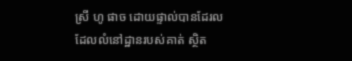ស្រី ហូ ផាច ដោយផ្ទាល់បានដែរល ដែលលំនៅដ្ឋានរបស់គាត់ ស្ថិត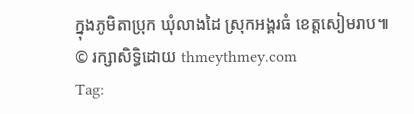ក្នុងភូមិតាប្រុក ឃុំលាងដៃ ស្រុកអង្គរធំ ខេត្តសៀមរាប៕
© រក្សាសិទ្ធិដោយ thmeythmey.com
Tag: